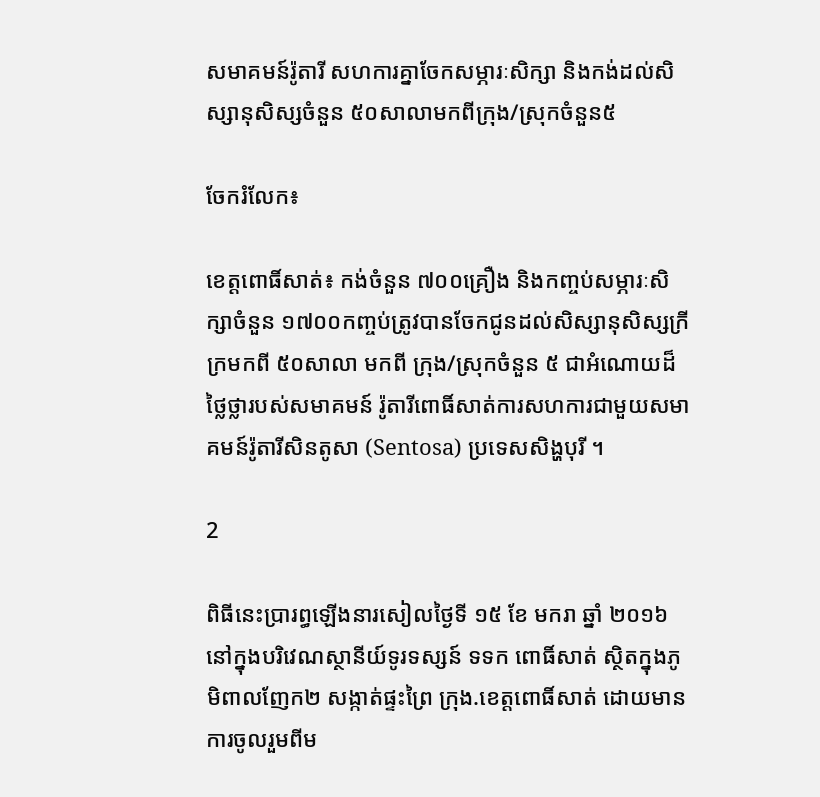សមាគមន៍រ៉ូតារី សហការគ្នាចែកសម្ភារៈសិក្សា និងកង់ដល់សិស្សានុសិស្សចំនួន ៥០សាលាមកពីក្រុង/ស្រុកចំនួន៥

ចែករំលែក៖

ខេត្តពោធិ៍សាត់៖ កង់ចំនួន ៧០០គ្រឿង និងកញ្ចប់សម្ភារៈសិក្សាចំនួន ១៧០០កញ្ចប់ត្រូវបានចែកជូនដល់សិស្សានុសិស្សក្រីក្រមកពី ៥០សាលា មកពី ក្រុង/ស្រុកចំនួន ៥ ជាអំណោយដ៏ថ្លៃថ្លារបស់សមាគមន៍ រ៉ូតារីពោធិ៍សាត់ការសហការជាមួយសមាគមន៍រ៉ូតារីសិនតូសា (Sentosa) ប្រទេសសិង្ហបុរី ។

2

ពិធីនេះប្រារព្ធឡើងនារសៀលថ្ងៃទី ១៥ ខែ មករា ឆ្នាំ ២០១៦ នៅក្នុងបរិវេណស្ថានីយ៍ទូរទស្សន៍ ទទក ពោធិ៍សាត់ ស្ថិតក្នុងភូមិពាលញែក២ សង្កាត់ផ្ទះព្រៃ ក្រុង.ខេត្តពោធិ៍សាត់ ដោយមានការចូលរួមពីម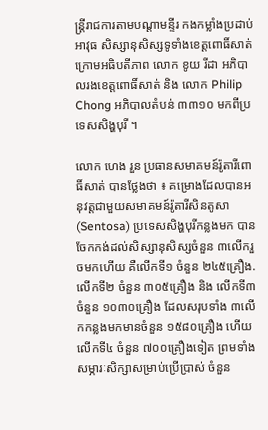ន្ត្រីរាជការតាមបណ្ដាមន្ទីរ កងកម្លាំងប្រដាប់អាវុធ សិស្សានុសិស្សទូទាំងខេត្តពោធិ៍សាត់ ក្រោមអធិបតីភាព លោក ខូយ រីដា អភិបាលរងខេត្តពោធិ៍សាត់ និង លោក Philip Chong អភិបាលតំបន់ ៣៣១០ មកពីប្រទេសសិង្ហបុរី ។

លោក ហេង រួន ប្រធានសមាគមន៍រ៉ូតារីពោធិ៍សាត់ បានថ្លែងថា ៖ គម្រោងដែលបានអនុវត្តជាមួយសមាគមន៍រ៉ូតារីសិនតូសា (Sentosa) ប្រទេសសិង្ហបុរីកន្លងមក បានចែកកង់ដល់សិស្សានុសិស្សចំនួន ៣លើករួចមកហើយ គឺលើកទី១ ចំនួន ២៤៥គ្រឿង. លើកទី២ ចំនួន ៣០៥គ្រឿង និង លើកទី៣ ចំនួន ១០៣០គ្រឿង ដែលសរុបទាំង ៣លើកកន្លងមកមានចំនួន ១៥៨០គ្រឿង ហើយលើកទី៤ ចំនួន ៧០០គ្រឿងទៀត ព្រមទាំងសម្ភារៈសិក្សាសម្រាប់ប្រើប្រាស់ ចំនួន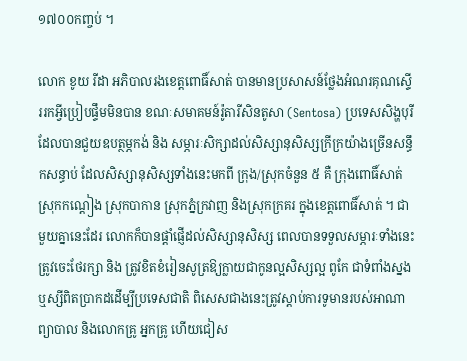១៧០០កញ្ចប់ ។

លោក ខូយ រីដា អភិបាលរងខេត្តពោធិ៍សាត់ បានមានប្រសាសន៍ថ្លែងអំណរគុណស្ទើររកអ្វីប្រៀបផ្ទឹមមិនបាន ខណៈសមាគមន៍រ៉ូតារីសិនតូសា (Sentosa) ប្រទេសសិង្ហបុរី ដែលបានជួយឧបត្ថម្ភកង់ និង សម្ភារៈសិក្សាដល់សិស្សានុសិស្សក្រីក្រយ៉ាងច្រើនសន្ធឹកសន្ធាប់ ដែលសិស្សានុសិស្សទាំងនេះមកពី ក្រុង/ស្រុកចំនួន ៥ គឺ ក្រុងពោធិ៍សាត់ ស្រុកកណ្តៀង ស្រុកបាកាន ស្រុកភ្នំក្រវាញ និងស្រុកក្រគរ ក្នុងខេត្តពោធិ៍សាត់ ។ ជាមួយគ្នានេះដែរ លោកក៏បានផ្តាំផ្ញើដល់សិស្សានុសិស្ស ពេលបានទទួលសម្ភារៈទាំងនេះត្រូវចេះថែរក្សា និង ត្រូវខិតខំរៀនសូត្រឱ្យក្លាយជាកូនល្អសិស្សល្អ ពូកែ ជាទំពាំងស្នងឬស្សីពិតប្រាកដដើម្បីប្រទេសជាតិ ពិសេសជាងនេះត្រូវស្ដាប់ការទូមានរបស់អាណាព្យាបាល និងលោកគ្រូ អ្នកគ្រូ ហើយជៀស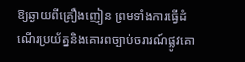ឱ្យឆ្ងាយពីគ្រឿងញៀន ព្រមទាំងការធ្វើដំណើរប្រយ័ត្ននិងគោរពច្បាប់ចរារណ៍ផ្លូវគោ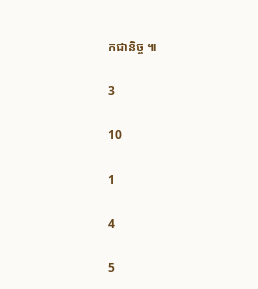កជានិច្ច ៕

3

10

1

4

5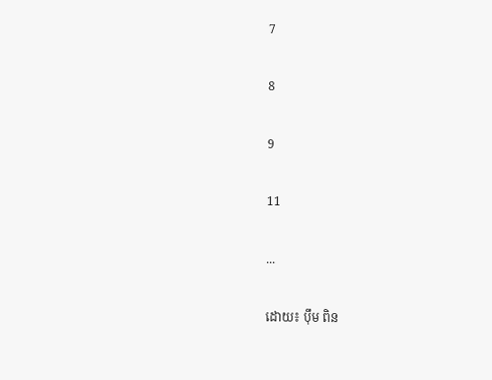7

8

9

11

...

ដោយ៖ ប៉ឹម ពិន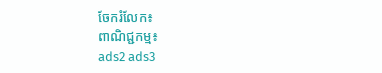ចែករំលែក៖
ពាណិជ្ជកម្ម៖
ads2 ads3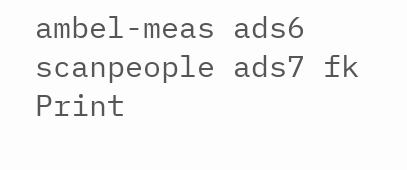ambel-meas ads6 scanpeople ads7 fk Print